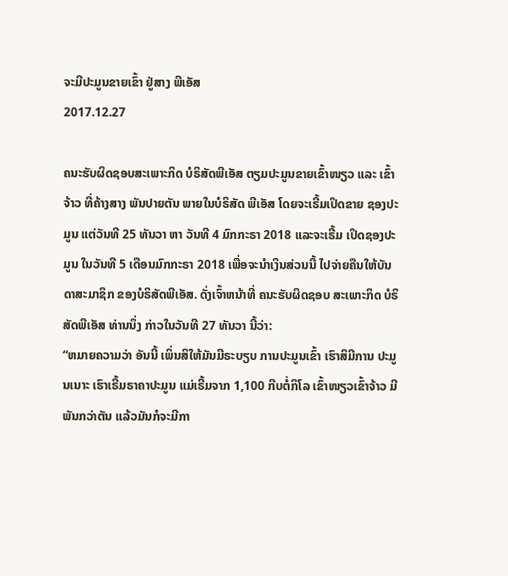ຈະມີປະມູນຂາຍເຂົ້າ ຢູ່ສາງ ພີເອັສ
2017.12.27

ຄນະຮັບຜິດຊອບສະເພາະກິດ ບໍຣິສັດພີເອັສ ຕຽມປະມູນຂາຍເຂົ້າໜຽວ ແລະ ເຂົ້າຈ້າວ ທີ່ຄ້າງສາງ ພັນປາຍຕັນ ພາຍໃນບໍຣິສັດ ພີເອັສ ໂດຍຈະເຣີ້ມເປິດຂາຍ ຊອງປະມູນ ແຕ່ວັນທີ 25 ທັນວາ ຫາ ວັນທີ 4 ມົກກະຣາ 2018 ແລະຈະເຣີ້ມ ເປິດຊອງປະມູນ ໃນວັນທີ 5 ເດືອນມົກກະຣາ 2018 ເພື່ອຈະນໍາເງິນສ່ວນນີ້ ໄປຈ່າຍຄືນໃຫ້ບັນດາສະມາຊິກ ຂອງບໍຣິສັດພີເອັສ. ດັ່ງເຈົ້າຫນ້າທີ່ ຄນະຮັບຜິດຊອບ ສະເພາະກິດ ບໍຣິສັດພີເອັສ ທ່ານນຶ່ງ ກ່າວໃນວັນທີ 27 ທັນວາ ນີ້ວ່າ:
“ຫມາຍຄວາມວ່າ ອັນນີ້ ເພິ່ນສິໃຫ້ມັນມີຣະບຽບ ການປະມູນເຂົ້າ ເຮົາສິມີການ ປະມູນເນາະ ເຮົາເຣີ້ມຣາຄາປະມູນ ແມ່ເຣີ້ມຈາກ 1,100 ກີບຕໍ່ກິໂລ ເຂົ້າໜຽວເຂົ້າຈ້າວ ມີພັນກວ່າຕັນ ແລ້ວມັນກໍຈະມີກາ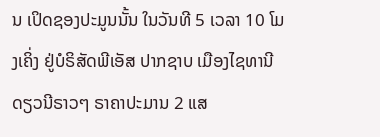ນ ເປິດຊອງປະມູນນັ້ນ ໃນວັນທີ 5 ເວລາ 10 ໂມງເຄິ່ງ ຢູ່ບໍຣິສັດພີເອັສ ປາກຊາບ ເມືອງໄຊທານີ ດຽວນີຣາວໆ ຣາຄາປະມານ 2 ແສ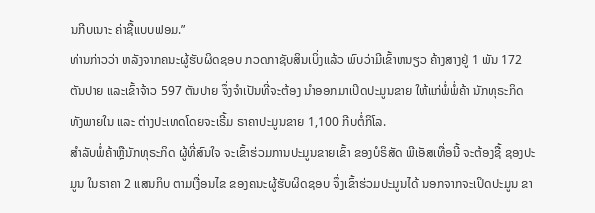ນກີບເນາະ ຄ່າຊື້ແບບຟອມ.”
ທ່ານກ່າວວ່າ ຫລັງຈາກຄນະຜູ້ຮັບຜິດຊອບ ກວດກາຊັບສິນເບິ່ງແລ້ວ ພົບວ່າມີເຂົ້າຫນຽວ ຄ້າງສາງຢູ່ 1 ພັນ 172 ຕັນປາຍ ແລະເຂົ້າຈ້າວ 597 ຕັນປາຍ ຈຶ່ງຈໍາເປັນທີ່ຈະຕ້ອງ ນໍາອອກມາເປິດປະມູນຂາຍ ໃຫ້ແກ່ພໍ່ພໍ່ຄ້າ ນັກທຸຣະກິດ ທັງພາຍໃນ ແລະ ຕ່າງປະເທດໂດຍຈະເຣີ້ມ ຣາຄາປະມູນຂາຍ 1,100 ກີບຕໍ່ກິໂລ.
ສໍາລັບພໍ່ຄ້າຫຼືນັກທຸຣະກິດ ຜູ້ທີ່ສົນໃຈ ຈະເຂົ້າຮ່ວມການປະມູນຂາຍເຂົ້າ ຂອງບໍຣິສັດ ພີເອັສເທື່ອນີ້ ຈະຕ້ອງຊື້ ຊອງປະມູນ ໃນຣາຄາ 2 ແສນກິບ ຕາມເງື່ອນໄຂ ຂອງຄນະຜູ້ຮັບຜິດຊອບ ຈຶ່ງເຂົ້າຮ່ວມປະມູນໄດ້ ນອກຈາກຈະເປິດປະມູນ ຂາ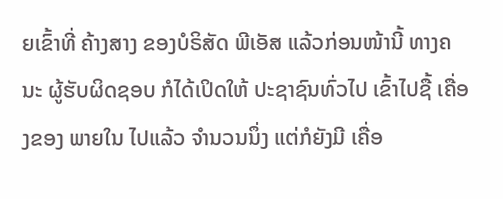ຍເຂົ້າທີ່ ຄ້າງສາງ ຂອງບໍຣິສັດ ພີເອັສ ແລ້ວກ່ອນໜ້ານີ້ ທາງຄນະ ຜູ້ຮັບຜິດຊອບ ກໍໄດ້ເປິດໃຫ້ ປະຊາຊົນທົ່ວໄປ ເຂົ້າໄປຊື້ ເຄື່ອງຂອງ ພາຍໃນ ໄປແລ້ວ ຈໍານວນນຶ່ງ ແຕ່ກໍຍັງມີ ເຄື່ອ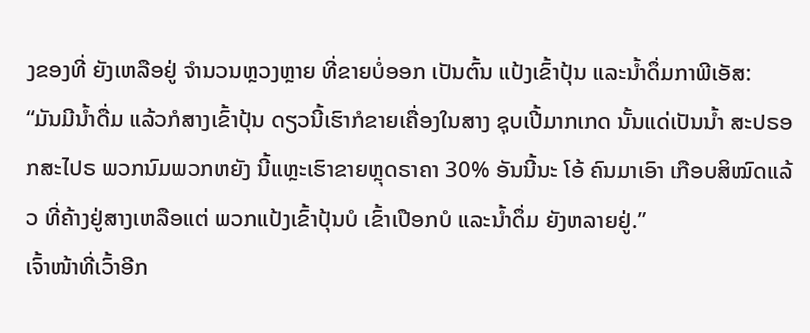ງຂອງທີ່ ຍັງເຫລືອຢູ່ ຈໍານວນຫຼວງຫຼາຍ ທີ່ຂາຍບໍ່ອອກ ເປັນຕົ້ນ ແປ້ງເຂົ້າປຸ້ນ ແລະນໍ້າດຶ່ມກາພີເອັສ:
“ມັນມີນໍ້າດື່ມ ແລ້ວກໍສາງເຂົ້າປຸ້ນ ດຽວນີ້ເຮົາກໍຂາຍເຄື່ອງໃນສາງ ຊຸບເປີ້ມາກເກດ ນັ້ນແດ່ເປັນນໍ້າ ສະປຣອກສະໄປຣ ພວກນົມພວກຫຍັງ ນີ້ແຫຼະເຮົາຂາຍຫຼຸດຣາຄາ 30% ອັນນີ້ນະ ໂອ້ ຄົນມາເອົາ ເກືອບສິໝົດແລ້ວ ທີ່ຄ້າງຢູ່ສາງເຫລືອແຕ່ ພວກແປ້ງເຂົ້າປຸ້ນບໍ ເຂົ້າເປືອກບໍ ແລະນໍ້າດຶ່ມ ຍັງຫລາຍຢູ່.”
ເຈົ້າໜ້າທີ່ເວົ້າອີກ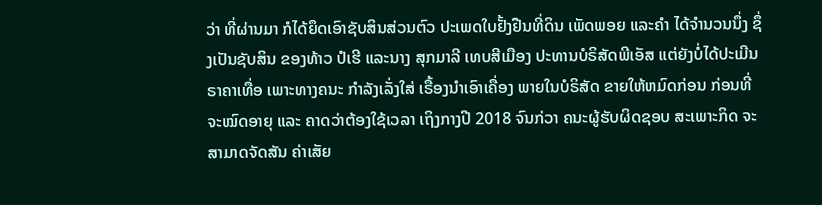ວ່າ ທີ່ຜ່ານມາ ກໍໄດ້ຍຶດເອົາຊັບສິນສ່ວນຕົວ ປະເພດໃບຢັ້ງຢືນທີ່ດິນ ເພັດພອຍ ແລະຄໍາ ໄດ້ຈໍານວນນຶ່ງ ຊຶ່ງເປັນຊັບສິນ ຂອງທ້າວ ປໍເຮີ ແລະນາງ ສຸກມາລີ ເທບສີເມືອງ ປະທານບໍຣິສັດພີເອັສ ແຕ່ຍັງບໍ່ໄດ້ປະເມີນຣາຄາເທື່ອ ເພາະທາງຄນະ ກໍາລັງເລັ່ງໃສ່ ເຣື້ອງນໍາເອົາເຄື່ອງ ພາຍໃນບໍຣິສັດ ຂາຍໃຫ້ຫມົດກ່ອນ ກ່ອນທີ່ຈະໝົດອາຍຸ ແລະ ຄາດວ່າຕ້ອງໃຊ້ເວລາ ເຖິງກາງປີ 2018 ຈົນກ່ວາ ຄນະຜູ້ຮັບຜິດຊອບ ສະເພາະກິດ ຈະສາມາດຈັດສັນ ຄ່າເສັຍ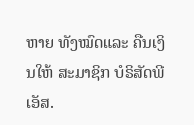ຫາຍ ທັງໝົດແລະ ຄືນເງິນໃຫ້ ສະມາຊິກ ບໍຣິສັດພີເອັສ.